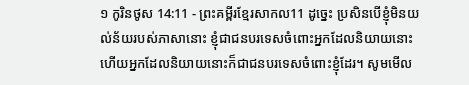១ កូរិនថូស 14:11 - ព្រះគម្ពីរខ្មែរសាកល11 ដូច្នេះ ប្រសិនបើខ្ញុំមិនយល់ន័យរបស់ភាសានោះ ខ្ញុំជាជនបរទេសចំពោះអ្នកដែលនិយាយនោះ ហើយអ្នកដែលនិយាយនោះក៏ជាជនបរទេសចំពោះខ្ញុំដែរ។ សូមមើល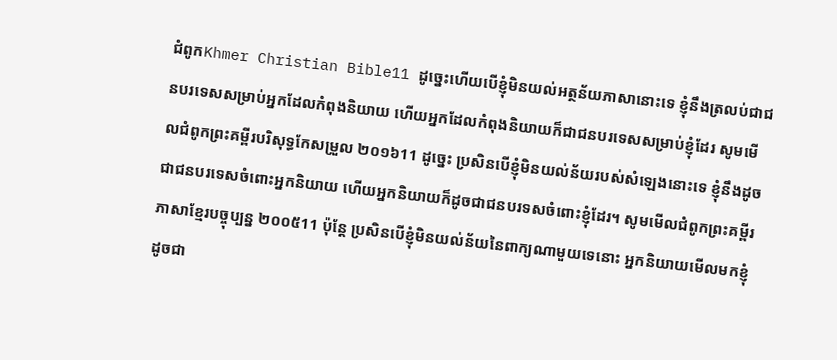ជំពូកKhmer Christian Bible11 ដូច្នេះហើយបើខ្ញុំមិនយល់អត្ថន័យភាសានោះទេ ខ្ញុំនឹងត្រលប់ជាជនបរទេសសម្រាប់អ្នកដែលកំពុងនិយាយ ហើយអ្នកដែលកំពុងនិយាយក៏ជាជនបរទេសសម្រាប់ខ្ញុំដែរ សូមមើលជំពូកព្រះគម្ពីរបរិសុទ្ធកែសម្រួល ២០១៦11 ដូច្នេះ ប្រសិនបើខ្ញុំមិនយល់ន័យរបស់សំឡេងនោះទេ ខ្ញុំនឹងដូចជាជនបរទេសចំពោះអ្នកនិយាយ ហើយអ្នកនិយាយក៏ដូចជាជនបរទសចំពោះខ្ញុំដែរ។ សូមមើលជំពូកព្រះគម្ពីរភាសាខ្មែរបច្ចុប្បន្ន ២០០៥11 ប៉ុន្តែ ប្រសិនបើខ្ញុំមិនយល់ន័យនៃពាក្យណាមួយទេនោះ អ្នកនិយាយមើលមកខ្ញុំដូចជា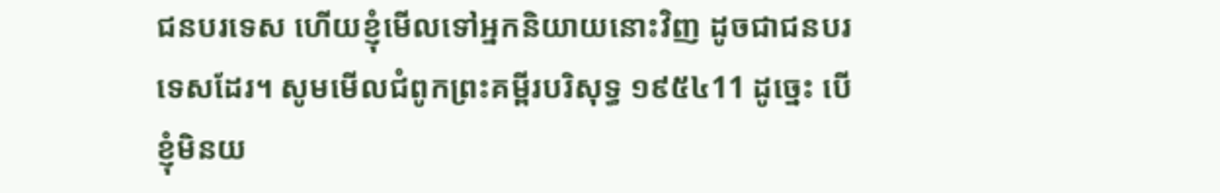ជនបរទេស ហើយខ្ញុំមើលទៅអ្នកនិយាយនោះវិញ ដូចជាជនបរទេសដែរ។ សូមមើលជំពូកព្រះគម្ពីរបរិសុទ្ធ ១៩៥៤11 ដូច្នេះ បើខ្ញុំមិនយ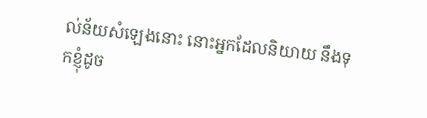ល់ន័យសំឡេងនោះ នោះអ្នកដែលនិយាយ នឹងទុកខ្ញុំដូច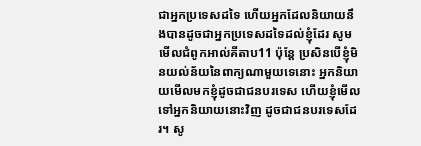ជាអ្នកប្រទេសដទៃ ហើយអ្នកដែលនិយាយនឹងបានដូចជាអ្នកប្រទេសដទៃដល់ខ្ញុំដែរ សូមមើលជំពូកអាល់គីតាប11 ប៉ុន្ដែ ប្រសិនបើខ្ញុំមិនយល់ន័យនៃពាក្យណាមួយទេនោះ អ្នកនិយាយមើលមកខ្ញុំដូចជាជនបរទេស ហើយខ្ញុំមើលទៅអ្នកនិយាយនោះវិញ ដូចជាជនបរទេសដែរ។ សូ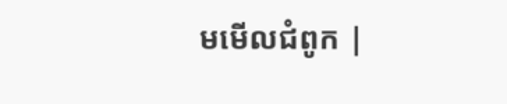មមើលជំពូក |